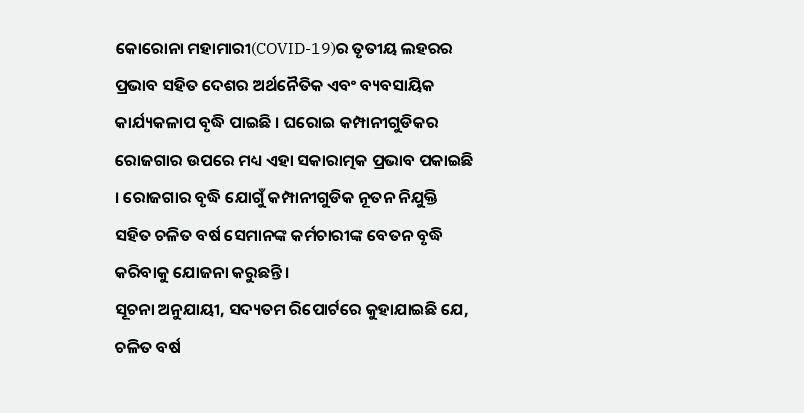କୋରୋନା ମହାମାରୀ(COVID-19)ର ତୃତୀୟ ଲହରର ପ୍ରଭାବ ସହିତ ଦେଶର ଅର୍ଥନୈତିକ ଏବଂ ବ୍ୟବସାୟିକ କାର୍ଯ୍ୟକଳାପ ବୃଦ୍ଧି ପାଇଛି । ଘରୋଇ କମ୍ପାନୀଗୁଡିକର ରୋଜଗାର ଉପରେ ମଧ୍ୟ ଏହା ସକାରାତ୍ମକ ପ୍ରଭାବ ପକାଇଛି । ରୋଜଗାର ବୃଦ୍ଧି ଯୋଗୁଁ କମ୍ପାନୀଗୁଡିକ ନୂତନ ନିଯୁକ୍ତି ସହିତ ଚଳିତ ବର୍ଷ ସେମାନଙ୍କ କର୍ମଚାରୀଙ୍କ ବେତନ ବୃଦ୍ଧି କରିବାକୁ ଯୋଜନା କରୁଛନ୍ତି ।
ସୂଚନା ଅନୁଯାୟୀ, ସଦ୍ୟତମ ରିପୋର୍ଟରେ କୁହାଯାଇଛି ଯେ, ଚଳିତ ବର୍ଷ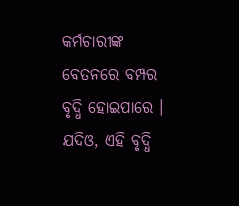କର୍ମଚାରୀଙ୍କ ବେତନରେ ବମ୍ପର ବୃଦ୍ଧି ହୋଇପାରେ । ଯଦିଓ, ଏହି ବୃଦ୍ଧି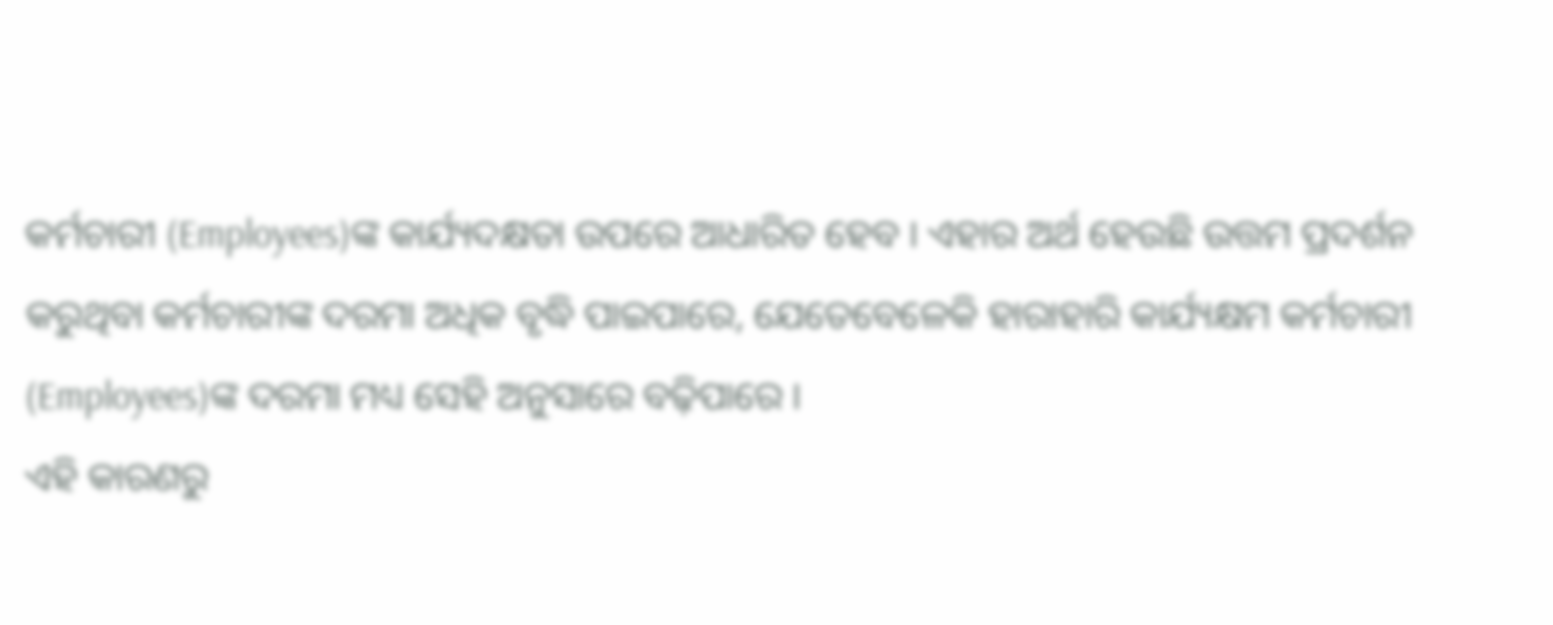କର୍ମଚାରୀ (Employees)ଙ୍କ କାର୍ଯ୍ୟଦକ୍ଷତା ଉପରେ ଆଧାରିତ ହେବ । ଏହାର ଅର୍ଥ ହେଉଛି ଉତ୍ତମ ପ୍ରଦର୍ଶନ କରୁଥିବା କର୍ମଚାରୀଙ୍କ ଦରମା ଅଧିକ ବୃଦ୍ଧି ପାଇପାରେ, ଯେତେବେଳେକି ହାରାହାରି କାର୍ଯ୍ୟକ୍ଷମ କର୍ମଚାରୀ (Employees)ଙ୍କ ଦରମା ମଧ୍ୟ ସେହି ଅନୁସାରେ ବଢ଼ିପାରେ ।
ଏହି କାରଣରୁ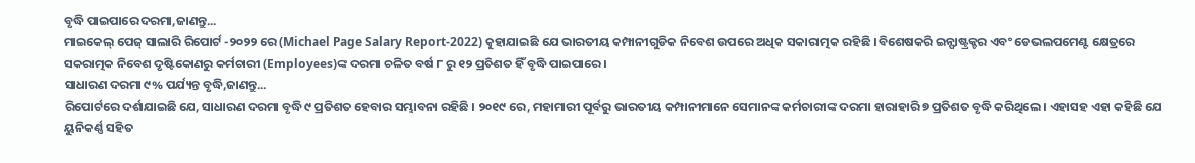ବୃଦ୍ଧି ପାଇପାରେ ଦରମା,ଜାଣନ୍ତୁ...
ମାଇକେଲ୍ ପେଜ୍ ସାଲାରି ରିପୋର୍ଟ -୨୦୨୨ ରେ (Michael Page Salary Report-2022) କୁହାଯାଇଛି ଯେ ଭାରତୀୟ କମ୍ପାନୀଗୁଡିକ ନିବେଶ ଉପରେ ଅଧିକ ସକାରାତ୍ମକ ରହିଛି । ବିଶେଷକରି ଇନ୍ଫାଷ୍ଟ୍ରକ୍ଚର ଏବଂ ଡେଭଲପମେଣ୍ଟ କ୍ଷେତ୍ରରେ ସକରାତ୍ମକ ନିବେଶ ଦୃଷ୍ଟିକୋଣରୁ କର୍ମଚାରୀ (Employees)ଙ୍କ ଦରମା ଚଳିତ ବର୍ଷ ୮ ରୁ ୧୨ ପ୍ରତିଶତ ହିଁ ବୃଦ୍ଧି ପାଇପାରେ ।
ସାଧାରଣ ଦରମା ୯% ପର୍ଯ୍ୟନ୍ତ ବୃଦ୍ଧି,ଜାଣନ୍ତୁ...
ରିପୋର୍ଟରେ ଦର୍ଶାଯାଇଛି ଯେ, ସାଧାରଣ ଦରମା ବୃଦ୍ଧି ୯ ପ୍ରତିଶତ ହେବାର ସମ୍ଭାବନା ରହିଛି । ୨୦୧୯ ରେ, ମହାମାରୀ ପୂର୍ବରୁ ଭାରତୀୟ କମ୍ପାନୀମାନେ ସେମାନଙ୍କ କର୍ମଚାରୀଙ୍କ ଦରମା ହାରାହାରି ୭ ପ୍ରତିଶତ ବୃଦ୍ଧି କରିଥିଲେ । ଏହାସହ ଏହା କହିଛି ଯେ ୟୁନିକର୍ଣ୍ଣ ସହିତ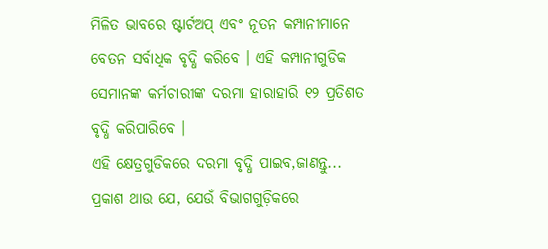ମିଳିତ ଭାବରେ ଷ୍ଟାର୍ଟଅପ୍ ଏବଂ ନୂତନ କମ୍ପାନୀମାନେ ବେତନ ସର୍ବାଧିକ ବୃଦ୍ଧି କରିବେ । ଏହି କମ୍ପାନୀଗୁଡିକ ସେମାନଙ୍କ କର୍ମଚାରୀଙ୍କ ଦରମା ହାରାହାରି ୧୨ ପ୍ରତିଶତ ବୃଦ୍ଧି କରିପାରିବେ ।
ଏହି କ୍ଷେତ୍ରଗୁଡିକରେ ଦରମା ବୃଦ୍ଧି ପାଇବ,ଜାଣନ୍ତୁ...
ପ୍ରକାଶ ଥାଉ ଯେ, ଯେଉଁ ବିଭାଗଗୁଡ଼ିକରେ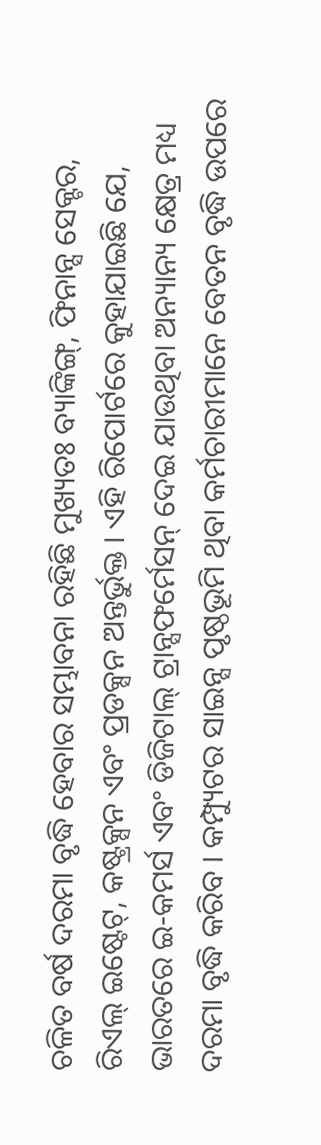ଚଳିତ ବର୍ଷ ଦରମା ବୃଦ୍ଧି ହେବାର ସମ୍ଭାବନା ରହିଛି ମୁଖ୍ୟତଃ ବ୍ୟାଙ୍କିଙ୍ଗ୍, ଫିନାନ୍ସ ସେକ୍ଟର, ରିଏଲ୍ ଇଷ୍ଟେଟ୍, କଷ୍ଟ୍ରକ୍ସନ ଏବଂ ପ୍ରଡକ୍ସନ ଅନ୍ତର୍ଭୁକ୍ତ । ଏହି ରିପୋର୍ଟରେ କୁହାଯାଇଛି ଯେ, ଭାରତରେ ଇ-କମର୍ସ ଏବଂ ଡିଜିଟାଲ୍ ଟ୍ରାନ୍ସଫର୍ମେସନ୍ ଦେଇ ଯାଉଥିବା ଅନ୍ୟାନ୍ୟ କ୍ଷେତ୍ର ମଧ୍ୟ ଦରମା ବୃଦ୍ଧି କରିବ । କମ୍ପ୍ୟୁଟର ସାଇନ୍ସ ପୃଷ୍ଠଭୂମି ଥିବା କର୍ମଚାରୀମାନେ ବେତନ ବୃଦ୍ଧି ଉପରେ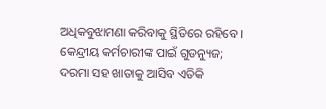ଅଧିକବୁଝାମଣା କରିବାକୁ ସ୍ଥିତିରେ ରହିବେ ।
କେନ୍ଦ୍ରୀୟ କର୍ମଚାରୀଙ୍କ ପାଇଁ ଗୁଡନ୍ୟୁଜ; ଦରମା ସହ ଖାତାକୁ ଆସିବ ଏତିକି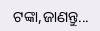ଟଙ୍କା,ଜାଣନ୍ତୁ...